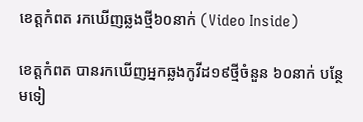ខេត្តកំពត រកឃើញឆ្លងថ្មី៦០នាក់ (Video Inside)

ខេត្តកំពត បានរកឃើញអ្នកឆ្លងកូវីដ១៩ថ្មីចំនួន ៦០នាក់ បន្ថែមទៀ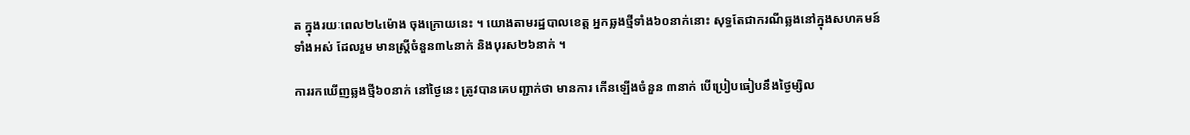ត ក្នុងរយៈពេល២៤ម៉ោង ចុងក្រោយនេះ ។ យោងតាមរដ្ឋបាលខេត្ត អ្នកឆ្លងថ្មីទាំង៦០នាក់នោះ សុទ្ធតែជាករណីឆ្លងនៅក្នុងសហគមន៍ទាំងអស់ ដែលរួម មានស្រ្តីចំនួន៣៤នាក់ និងបុរស២៦នាក់ ។

ការរកឃើញឆ្លងថ្មី៦០នាក់ នៅថ្ងៃនេះ ត្រូវបានគេបញ្ជាក់ថា មានការ កើនឡើងចំនួន ៣នាក់ បើប្រៀបធៀបនឹងថ្ងៃម្សិល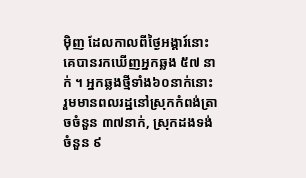ម៉ិញ ដែលកាលពីថ្ងៃអង្គារ៍នោះ គេបានរកឃើញអ្នកឆ្លង ៥៧ នាក់ ។ អ្នកឆ្លងថ្មីទាំង៦០នាក់នោះ រួមមានពលរដ្ឋនៅស្រុកកំពង់ត្រាចចំនួន ៣៧នាក់, ស្រុកដងទង់ចំនួន ៩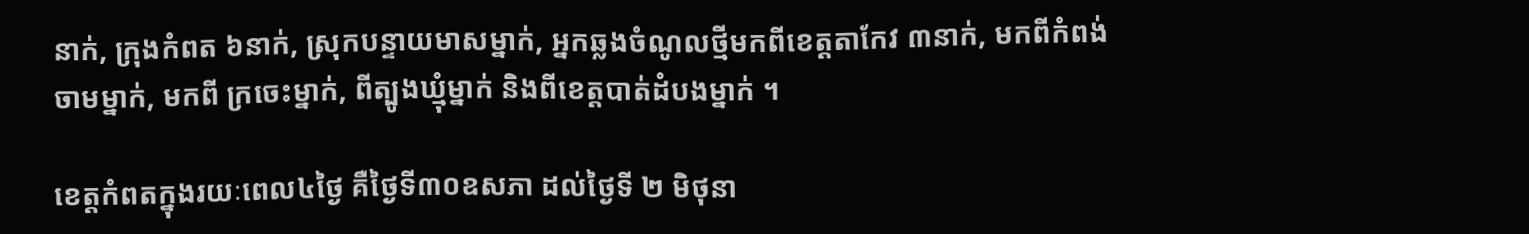នាក់, ក្រុងកំពត ៦នាក់, ស្រុកបន្ទាយមាសម្នាក់, អ្នកឆ្លងចំណូលថ្មីមកពីខេត្តតាកែវ ៣នាក់, មកពីកំពង់ចាមម្នាក់, មកពី ក្រចេះម្នាក់, ពីត្បូងឃ្មុំម្នាក់ និងពីខេត្តបាត់ដំបងម្នាក់ ។

ខេត្តកំពតក្នុងរយៈពេល៤ថ្ងៃ គឺថ្ងៃទី៣០ឧសភា ដល់ថ្ងៃទី ២ មិថុនា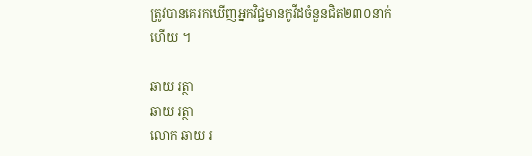ត្រូវបានគេរកឃើញអ្នកវិជ្ជមានកូវីដចំនួនជិត២៣០នាក់ហើយ ។

ឆាយ រត្ថា
ឆាយ រត្ថា
លោក ឆាយ រ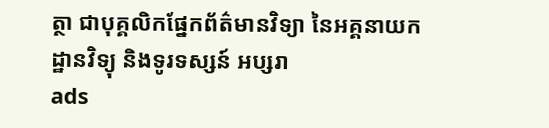ត្ថា ជាបុគ្គលិកផ្នែកព័ត៌មានវិទ្យា នៃអគ្គនាយកដ្ឋានវិទ្យុ និងទូរទស្សន៍ អប្សរា
ads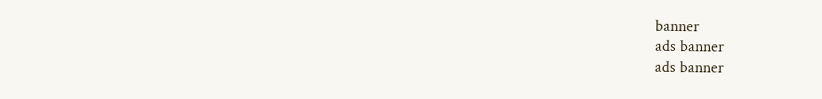banner
ads banner
ads banner